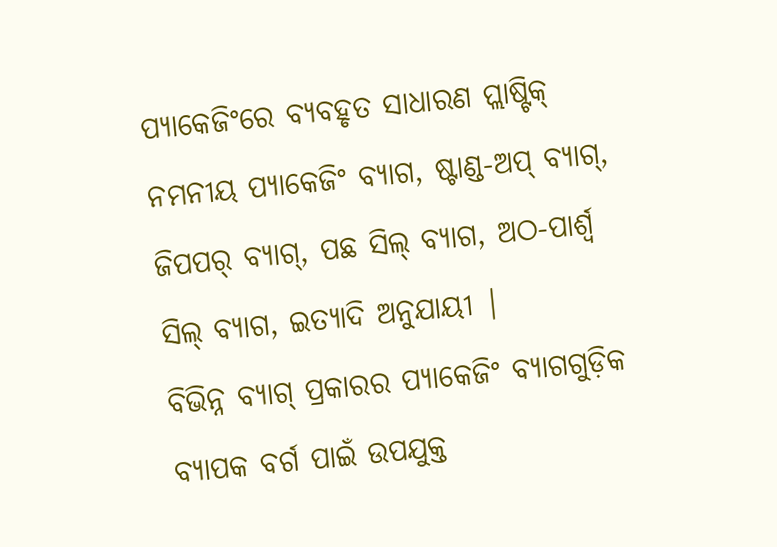ପ୍ୟାକେଜିଂରେ ବ୍ୟବହୃତ ସାଧାରଣ ପ୍ଲାଷ୍ଟିକ୍ ନମନୀୟ ପ୍ୟାକେଜିଂ ବ୍ୟାଗ, ଷ୍ଟାଣ୍ଡ-ଅପ୍ ବ୍ୟାଗ୍, ଜିପପର୍ ବ୍ୟାଗ୍, ପଛ ସିଲ୍ ବ୍ୟାଗ, ଅଠ-ପାର୍ଶ୍ୱ ସିଲ୍ ବ୍ୟାଗ, ଇତ୍ୟାଦି ଅନୁଯାୟୀ |
ବିଭିନ୍ନ ବ୍ୟାଗ୍ ପ୍ରକାରର ପ୍ୟାକେଜିଂ ବ୍ୟାଗଗୁଡ଼ିକ ବ୍ୟାପକ ବର୍ଗ ପାଇଁ ଉପଯୁକ୍ତ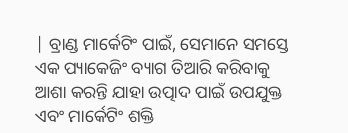| ବ୍ରାଣ୍ଡ ମାର୍କେଟିଂ ପାଇଁ, ସେମାନେ ସମସ୍ତେ ଏକ ପ୍ୟାକେଜିଂ ବ୍ୟାଗ ତିଆରି କରିବାକୁ ଆଶା କରନ୍ତି ଯାହା ଉତ୍ପାଦ ପାଇଁ ଉପଯୁକ୍ତ ଏବଂ ମାର୍କେଟିଂ ଶକ୍ତି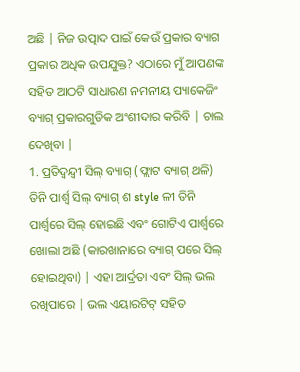ଅଛି | ନିଜ ଉତ୍ପାଦ ପାଇଁ କେଉଁ ପ୍ରକାର ବ୍ୟାଗ ପ୍ରକାର ଅଧିକ ଉପଯୁକ୍ତ? ଏଠାରେ ମୁଁ ଆପଣଙ୍କ ସହିତ ଆଠଟି ସାଧାରଣ ନମନୀୟ ପ୍ୟାକେଜିଂ ବ୍ୟାଗ୍ ପ୍ରକାରଗୁଡିକ ଅଂଶୀଦାର କରିବି | ଚାଲ ଦେଖିବା |
1. ପ୍ରତିଦ୍ୱନ୍ଦ୍ୱୀ ସିଲ୍ ବ୍ୟାଗ୍ (ଫ୍ଲାଟ ବ୍ୟାଗ୍ ଥଳି)
ତିନି ପାର୍ଶ୍ୱ ସିଲ୍ ବ୍ୟାଗ୍ ଶ style ଳୀ ତିନି ପାର୍ଶ୍ୱରେ ସିଲ୍ ହୋଇଛି ଏବଂ ଗୋଟିଏ ପାର୍ଶ୍ୱରେ ଖୋଲା ଅଛି (କାରଖାନାରେ ବ୍ୟାଗ୍ ପରେ ସିଲ୍ ହୋଇଥିବା) | ଏହା ଆର୍ଦ୍ରତା ଏବଂ ସିଲ୍ ଭଲ ରଖିପାରେ | ଭଲ ଏୟାରଟିଟ୍ ସହିତ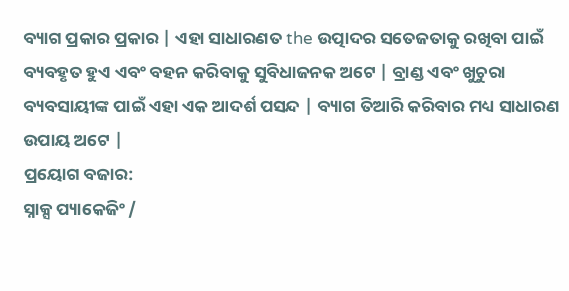ବ୍ୟାଗ ପ୍ରକାର ପ୍ରକାର | ଏହା ସାଧାରଣତ the ଉତ୍ପାଦର ସତେଜତାକୁ ରଖିବା ପାଇଁ ବ୍ୟବହୃତ ହୁଏ ଏବଂ ବହନ କରିବାକୁ ସୁବିଧାଜନକ ଅଟେ | ବ୍ରାଣ୍ଡ ଏବଂ ଖୁଚୁରା ବ୍ୟବସାୟୀଙ୍କ ପାଇଁ ଏହା ଏକ ଆଦର୍ଶ ପସନ୍ଦ | ବ୍ୟାଗ ତିଆରି କରିବାର ମଧ୍ୟ ସାଧାରଣ ଉପାୟ ଅଟେ |
ପ୍ରୟୋଗ ବଜାର:
ସ୍ନାକ୍ସ ପ୍ୟାକେଜିଂ /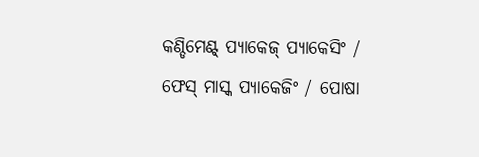କଣ୍ଡିମେଣ୍ଟ୍ ପ୍ୟାକେଜ୍ ପ୍ୟାକେସିଂ / ଫେସ୍ ମାସ୍କ ପ୍ୟାକେଜିଂ / ପୋଷା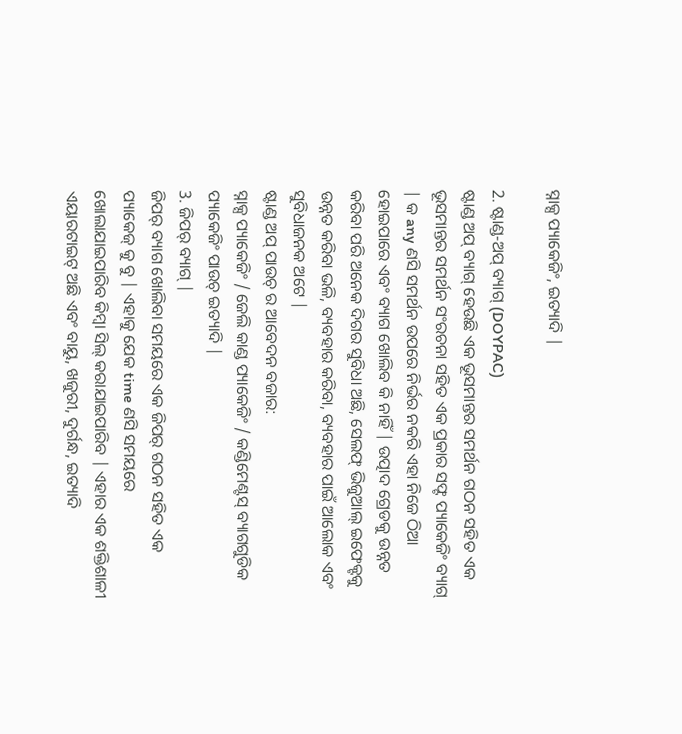ସ୍ନାକ୍ସ ପ୍ୟାକେଜିଂ, ଇତ୍ୟାଦି |

2. ଷ୍ଟାଣ୍ଡ-ଅପ୍ ବ୍ୟାଗ୍ (DOYPAC)
ଷ୍ଟାଣ୍ଡ ଅପ୍ ବ୍ୟାଗ୍ ହେଉଛି ଏକ ଭୂସମାନ୍ତର ସମର୍ଥନ ଗଠନ ସହିତ ଏକ ଭୂସମାନ୍ତର ସମର୍ଥନ ସଂରଚନା ସହିତ ଏକ ପ୍ରକାର ସଫ୍ଟ ପ୍ୟାକେଜିଂ ବ୍ୟାଗ୍ | କ any ଣସି ସମର୍ଥନ ଉପରେ ନିର୍ଭର ନକରି ଏହା ନିଜେ ଠିଆ ହୋଇପାରେ ଏବଂ ବ୍ୟାଗ ଖୋଲିବ କି ନାହିଁ | ଉତ୍ପାଦ ଗ୍ରେଡକୁ ଉନ୍ନତ କରିବା ପରି ଅନେକ ଦିଗର ସୁବିଧା ଅଛି, ସେଲଫ୍ ଭିଜୁଆଲ୍ ଇଫେକ୍ଟକୁ ଉନ୍ନତ କରିବା ଭଳି, ବ୍ୟବହାର କରିବା, ବ୍ୟବହାର ପାଇଁ ଆଲୋକ ଏବଂ ସୁବିଧାଜନକ ଅଟେ |
ଷ୍ଟାଣ୍ଡ ଅପ୍ ପାଉଚ୍ ର ଆବେଦନ ବଜାର:
ସ୍ନାକ୍ସ ପ୍ୟାକେଜିଂ / ଜେଲି କାଣ୍ଡ ପ୍ୟାକେଜିଂ / କଣ୍ଡିମେଣ୍ଟସ୍ ବ୍ୟାଗଗୁଡିକ ପ୍ୟାକେଜିଂ ପାଉଚ୍ ଇତ୍ୟାଦି |
3. ଜିପର୍ ବ୍ୟାଗ୍ |
ଜିପର୍ ବ୍ୟାଗ ଖୋଲିବା ସମୟରେ ଏକ ଜିପର୍ ଗଠନ ସହିତ ଏକ ପ୍ୟାକେଜ୍ କୁ ବୁ | ଏହାକୁ ଯେକ time ଣସି ସମୟରେ ଖୋଲାଯାଇପାରିବ କିମ୍ବା ସିଲ୍ କରାଯାଇପାରିବ | ଏହାର ଏକ ଶକ୍ତିଶାଳୀ ଏୟାରଟାଇଟ୍ ଅଛି ଏବଂ ବାୟୁ, ଖଜୁରୀ, ଦୁର୍ଗନ୍ଧ, ଇତ୍ୟାଦି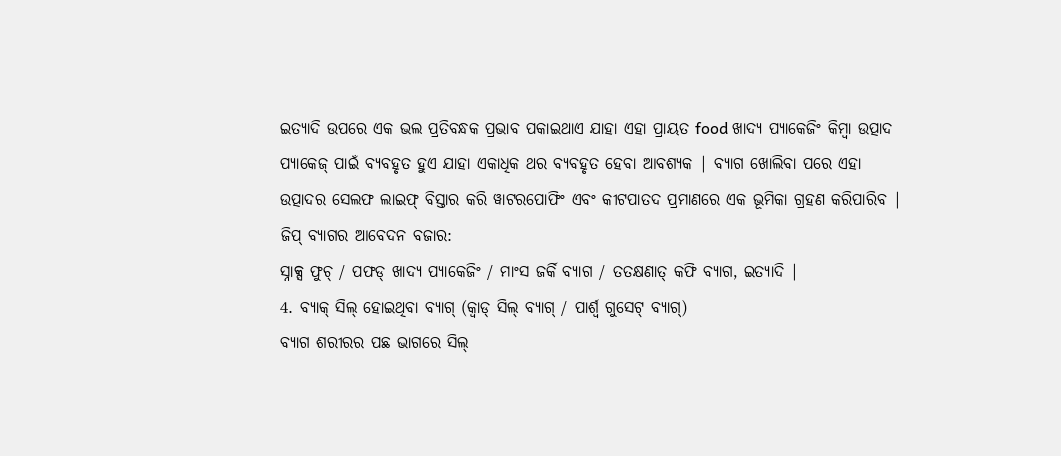ଇତ୍ୟାଦି ଉପରେ ଏକ ଭଲ ପ୍ରତିବନ୍ଧକ ପ୍ରଭାବ ପକାଇଥାଏ ଯାହା ଏହା ପ୍ରାୟତ food ଖାଦ୍ୟ ପ୍ୟାକେଜିଂ କିମ୍ବା ଉତ୍ପାଦ ପ୍ୟାକେଜ୍ ପାଇଁ ବ୍ୟବହୃତ ହୁଏ ଯାହା ଏକାଧିକ ଥର ବ୍ୟବହୃତ ହେବା ଆବଶ୍ୟକ | ବ୍ୟାଗ ଖୋଲିବା ପରେ ଏହା ଉତ୍ପାଦର ସେଲଫ ଲାଇଫ୍ ବିସ୍ତାର କରି ୱାଟରପୋଫିଂ ଏବଂ କୀଟପାତଦ ପ୍ରମାଣରେ ଏକ ଭୂମିକା ଗ୍ରହଣ କରିପାରିବ |
ଜିପ୍ ବ୍ୟାଗର ଆବେଦନ ବଜାର:
ସ୍ନାକ୍ସ ଫୁଚ୍ / ପଫଡ୍ ଖାଦ୍ୟ ପ୍ୟାକେଜିଂ / ମାଂସ ଜର୍କି ବ୍ୟାଗ / ତତକ୍ଷଣାତ୍ କଫି ବ୍ୟାଗ, ଇତ୍ୟାଦି |
4. ବ୍ୟାକ୍ ସିଲ୍ ହୋଇଥିବା ବ୍ୟାଗ୍ (କ୍ୱାଡ୍ ସିଲ୍ ବ୍ୟାଗ୍ / ପାର୍ଶ୍ୱ ଗୁସେଟ୍ ବ୍ୟାଗ୍)
ବ୍ୟାଗ ଶରୀରର ପଛ ଭାଗରେ ସିଲ୍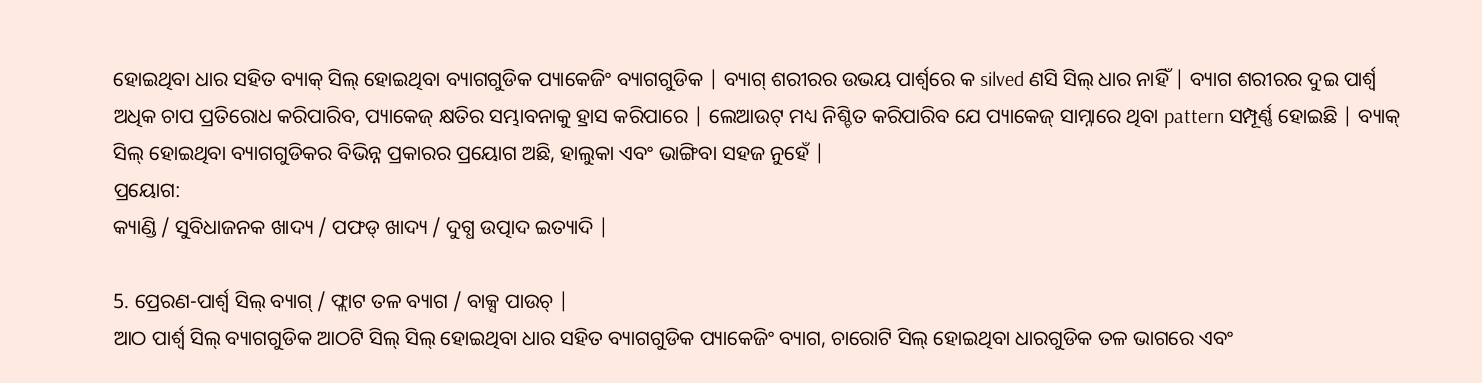ହୋଇଥିବା ଧାର ସହିତ ବ୍ୟାକ୍ ସିଲ୍ ହୋଇଥିବା ବ୍ୟାଗଗୁଡିକ ପ୍ୟାକେଜିଂ ବ୍ୟାଗଗୁଡିକ | ବ୍ୟାଗ୍ ଶରୀରର ଉଭୟ ପାର୍ଶ୍ୱରେ କ silved ଣସି ସିଲ୍ ଧାର ନାହିଁ | ବ୍ୟାଗ ଶରୀରର ଦୁଇ ପାର୍ଶ୍ୱ ଅଧିକ ଚାପ ପ୍ରତିରୋଧ କରିପାରିବ, ପ୍ୟାକେଜ୍ କ୍ଷତିର ସମ୍ଭାବନାକୁ ହ୍ରାସ କରିପାରେ | ଲେଆଉଟ୍ ମଧ୍ୟ ନିଶ୍ଚିତ କରିପାରିବ ଯେ ପ୍ୟାକେଜ୍ ସାମ୍ନାରେ ଥିବା pattern ସମ୍ପୂର୍ଣ୍ଣ ହୋଇଛି | ବ୍ୟାକ୍ ସିଲ୍ ହୋଇଥିବା ବ୍ୟାଗଗୁଡିକର ବିଭିନ୍ନ ପ୍ରକାରର ପ୍ରୟୋଗ ଅଛି, ହାଲୁକା ଏବଂ ଭାଙ୍ଗିବା ସହଜ ନୁହେଁ |
ପ୍ରୟୋଗ:
କ୍ୟାଣ୍ଡି / ସୁବିଧାଜନକ ଖାଦ୍ୟ / ପଫଡ୍ ଖାଦ୍ୟ / ଦୁଗ୍ଧ ଉତ୍ପାଦ ଇତ୍ୟାଦି |

5. ପ୍ରେରଣ-ପାର୍ଶ୍ୱ ସିଲ୍ ବ୍ୟାଗ୍ / ଫ୍ଲାଟ ତଳ ବ୍ୟାଗ / ବାକ୍ସ ପାଉଚ୍ |
ଆଠ ପାର୍ଶ୍ୱ ସିଲ୍ ବ୍ୟାଗଗୁଡିକ ଆଠଟି ସିଲ୍ ସିଲ୍ ହୋଇଥିବା ଧାର ସହିତ ବ୍ୟାଗଗୁଡିକ ପ୍ୟାକେଜିଂ ବ୍ୟାଗ, ଚାରୋଟି ସିଲ୍ ହୋଇଥିବା ଧାରଗୁଡିକ ତଳ ଭାଗରେ ଏବଂ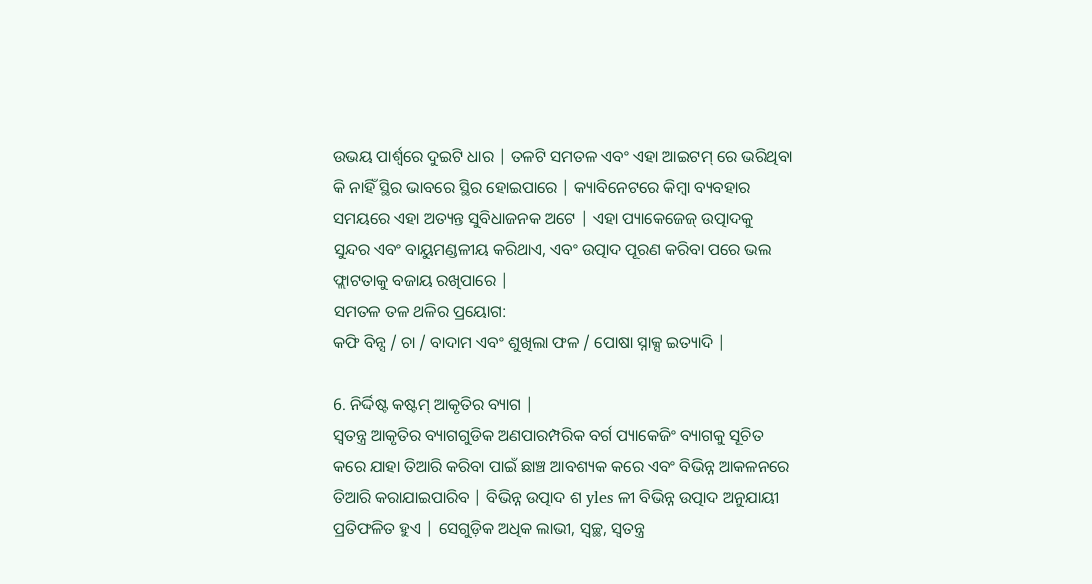ଉଭୟ ପାର୍ଶ୍ୱରେ ଦୁଇଟି ଧାର | ତଳଟି ସମତଳ ଏବଂ ଏହା ଆଇଟମ୍ ରେ ଭରିଥିବା କି ନାହିଁ ସ୍ଥିର ଭାବରେ ସ୍ଥିର ହୋଇପାରେ | କ୍ୟାବିନେଟରେ କିମ୍ବା ବ୍ୟବହାର ସମୟରେ ଏହା ଅତ୍ୟନ୍ତ ସୁବିଧାଜନକ ଅଟେ | ଏହା ପ୍ୟାକେଜେଜ୍ ଉତ୍ପାଦକୁ ସୁନ୍ଦର ଏବଂ ବାୟୁମଣ୍ଡଳୀୟ କରିଥାଏ, ଏବଂ ଉତ୍ପାଦ ପୂରଣ କରିବା ପରେ ଭଲ ଫ୍ଲାଟତାକୁ ବଜାୟ ରଖିପାରେ |
ସମତଳ ତଳ ଥଳିର ପ୍ରୟୋଗ:
କଫି ବିନ୍ସ / ଚା / ବାଦାମ ଏବଂ ଶୁଖିଲା ଫଳ / ପୋଷା ସ୍ନାକ୍ସ ଇତ୍ୟାଦି |

6. ନିର୍ଦ୍ଦିଷ୍ଟ କଷ୍ଟମ୍ ଆକୃତିର ବ୍ୟାଗ |
ସ୍ୱତନ୍ତ୍ର ଆକୃତିର ବ୍ୟାଗଗୁଡିକ ଅଣପାରମ୍ପରିକ ବର୍ଗ ପ୍ୟାକେଜିଂ ବ୍ୟାଗକୁ ସୂଚିତ କରେ ଯାହା ତିଆରି କରିବା ପାଇଁ ଛାଞ୍ଚ ଆବଶ୍ୟକ କରେ ଏବଂ ବିଭିନ୍ନ ଆକଳନରେ ତିଆରି କରାଯାଇପାରିବ | ବିଭିନ୍ନ ଉତ୍ପାଦ ଶ yles ଳୀ ବିଭିନ୍ନ ଉତ୍ପାଦ ଅନୁଯାୟୀ ପ୍ରତିଫଳିତ ହୁଏ | ସେଗୁଡ଼ିକ ଅଧିକ ଲାଭୀ, ସ୍ୱଚ୍ଛ, ସ୍ୱତନ୍ତ୍ର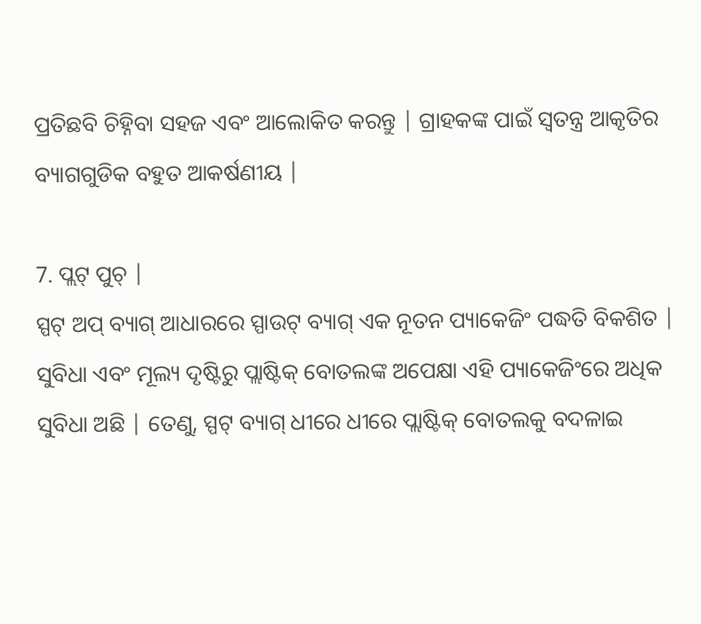ପ୍ରତିଛବି ଚିହ୍ନିବା ସହଜ ଏବଂ ଆଲୋକିତ କରନ୍ତୁ | ଗ୍ରାହକଙ୍କ ପାଇଁ ସ୍ୱତନ୍ତ୍ର ଆକୃତିର ବ୍ୟାଗଗୁଡିକ ବହୁତ ଆକର୍ଷଣୀୟ |

7. ପ୍ଲଟ୍ ପୁଚ୍ |
ସ୍ପଟ୍ ଅପ୍ ବ୍ୟାଗ୍ ଆଧାରରେ ସ୍ପାଉଟ୍ ବ୍ୟାଗ୍ ଏକ ନୂତନ ପ୍ୟାକେଜିଂ ପଦ୍ଧତି ବିକଶିତ | ସୁବିଧା ଏବଂ ମୂଲ୍ୟ ଦୃଷ୍ଟିରୁ ପ୍ଲାଷ୍ଟିକ୍ ବୋତଲଙ୍କ ଅପେକ୍ଷା ଏହି ପ୍ୟାକେଜିଂରେ ଅଧିକ ସୁବିଧା ଅଛି | ତେଣୁ, ସ୍ପଟ୍ ବ୍ୟାଗ୍ ଧୀରେ ଧୀରେ ପ୍ଲାଷ୍ଟିକ୍ ବୋତଲକୁ ବଦଳାଇ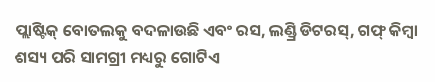ପ୍ଲାଷ୍ଟିକ୍ ବୋତଲକୁ ବଦଳାଉଛି ଏବଂ ରସ, ଲଣ୍ଡ୍ରି ଡିଟରସ୍, ଗଫ୍ କିମ୍ବା ଶସ୍ୟ ପରି ସାମଗ୍ରୀ ମଧ୍ୟରୁ ଗୋଟିଏ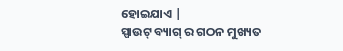ହୋଇଯାଏ |
ସ୍ପାଉଟ୍ ବ୍ୟାଗ୍ ର ଗଠନ ମୁଖ୍ୟତ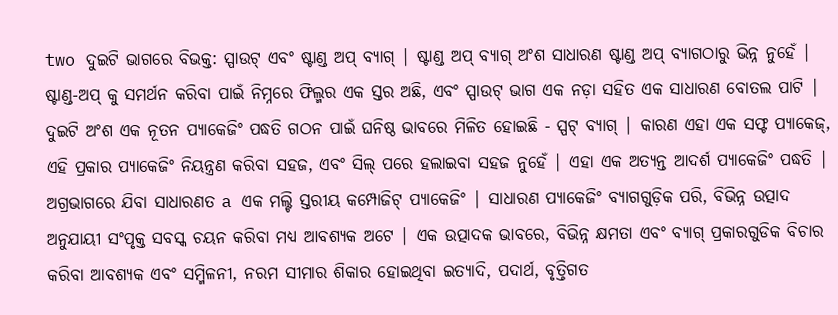two ଦୁଇଟି ଭାଗରେ ବିଭକ୍ତ: ସ୍ପାଉଟ୍ ଏବଂ ଷ୍ଟାଣ୍ଡ ଅପ୍ ବ୍ୟାଗ୍ | ଷ୍ଟାଣ୍ଡ ଅପ୍ ବ୍ୟାଗ୍ ଅଂଶ ସାଧାରଣ ଷ୍ଟାଣ୍ଡ ଅପ୍ ବ୍ୟାଗଠାରୁ ଭିନ୍ନ ନୁହେଁ | ଷ୍ଟାଣ୍ଡ-ଅପ୍ କୁ ସମର୍ଥନ କରିବା ପାଇଁ ନିମ୍ନରେ ଫିଲ୍ମର ଏକ ସ୍ତର ଅଛି, ଏବଂ ସ୍ପାଉଟ୍ ଭାଗ ଏକ ନଡ଼ା ସହିତ ଏକ ସାଧାରଣ ବୋତଲ ପାଟି | ଦୁଇଟି ଅଂଶ ଏକ ନୂତନ ପ୍ୟାକେଜିଂ ପଦ୍ଧତି ଗଠନ ପାଇଁ ଘନିଷ୍ଠ ଭାବରେ ମିଳିତ ହୋଇଛି - ସ୍ପଟ୍ ବ୍ୟାଗ୍ | କାରଣ ଏହା ଏକ ସଫ୍ଟ ପ୍ୟାକେଜ୍, ଏହି ପ୍ରକାର ପ୍ୟାକେଜିଂ ନିୟନ୍ତ୍ରଣ କରିବା ସହଜ, ଏବଂ ସିଲ୍ ପରେ ହଲାଇବା ସହଜ ନୁହେଁ | ଏହା ଏକ ଅତ୍ୟନ୍ତ ଆଦର୍ଶ ପ୍ୟାକେଜିଂ ପଦ୍ଧତି |
ଅଗ୍ରଭାଗରେ ଯିବା ସାଧାରଣତ a ଏକ ମଲ୍ଟି ସ୍ତରୀୟ କମ୍ପୋଜିଟ୍ ପ୍ୟାକେଜିଂ | ସାଧାରଣ ପ୍ୟାକେଜିଂ ବ୍ୟାଗଗୁଡ଼ିକ ପରି, ବିଭିନ୍ନ ଉତ୍ପାଦ ଅନୁଯାୟୀ ସଂପୃକ୍ତ ସବସ୍କ ଚୟନ କରିବା ମଧ୍ୟ ଆବଶ୍ୟକ ଅଟେ | ଏକ ଉତ୍ପାଦକ ଭାବରେ, ବିଭିନ୍ନ କ୍ଷମତା ଏବଂ ବ୍ୟାଗ୍ ପ୍ରକାରଗୁଡିକ ବିଚାର କରିବା ଆବଶ୍ୟକ ଏବଂ ସମ୍ମିଳନୀ, ନରମ ସୀମାର ଶିକାର ହୋଇଥିବା ଇତ୍ୟାଦି, ପଦାର୍ଥ, ବୃତ୍ତିଗତ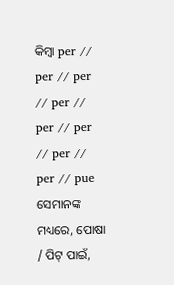କିମ୍ବା per // per // per // per // per // per // per // per // pue
ସେମାନଙ୍କ ମଧ୍ୟରେ, ପୋଷା / ପିଟ୍ ପାଇଁ,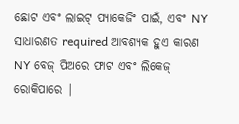ଛୋଟ ଏବଂ ଲାଇଟ୍ ପ୍ୟାକେଜିଂ ପାଇଁ, ଏବଂ NY ସାଧାରଣତ required ଆବଶ୍ୟକ ହୁଏ କାରଣ NY ବେଜ୍ ପିଅରେ ଫାଟ ଏବଂ ଲିକେଜ୍ ରୋକିପାରେ |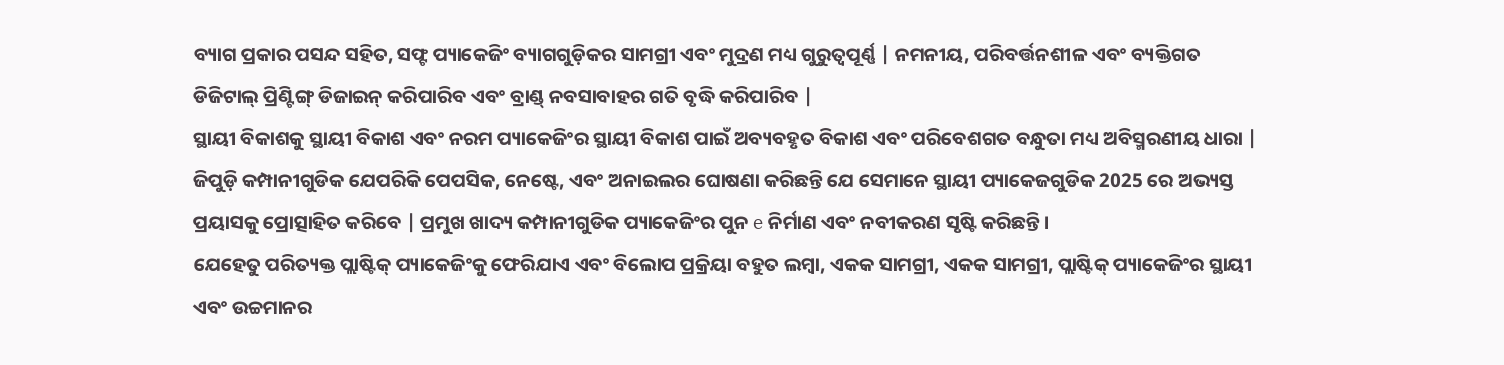ବ୍ୟାଗ ପ୍ରକାର ପସନ୍ଦ ସହିତ, ସଫ୍ଟ ପ୍ୟାକେଜିଂ ବ୍ୟାଗଗୁଡ଼ିକର ସାମଗ୍ରୀ ଏବଂ ମୁଦ୍ରଣ ମଧ୍ୟ ଗୁରୁତ୍ୱପୂର୍ଣ୍ଣ | ନମନୀୟ, ପରିବର୍ତ୍ତନଶୀଳ ଏବଂ ବ୍ୟକ୍ତିଗତ ଡିଜିଟାଲ୍ ପ୍ରିଣ୍ଟିଙ୍ଗ୍ ଡିଜାଇନ୍ କରିପାରିବ ଏବଂ ବ୍ରାଣ୍ଡ୍ ନବସାବାହର ଗତି ବୃଦ୍ଧି କରିପାରିବ |
ସ୍ଥାୟୀ ବିକାଶକୁ ସ୍ଥାୟୀ ବିକାଶ ଏବଂ ନରମ ପ୍ୟାକେଜିଂର ସ୍ଥାୟୀ ବିକାଶ ପାଇଁ ଅବ୍ୟବହୃତ ବିକାଶ ଏବଂ ପରିବେଶଗତ ବନ୍ଧୁତା ମଧ୍ୟ ଅବିସ୍ମରଣୀୟ ଧାରା | ଜିପୁଡ଼ି କମ୍ପାନୀଗୁଡିକ ଯେପରିକି ପେପସିକ, ନେଷ୍ଟେ, ଏବଂ ଅନାଇଲର ଘୋଷଣା କରିଛନ୍ତି ଯେ ସେମାନେ ସ୍ଥାୟୀ ପ୍ୟାକେଜଗୁଡିକ 2025 ରେ ଅଭ୍ୟସ୍ତ ପ୍ରୟାସକୁ ପ୍ରୋତ୍ସାହିତ କରିବେ | ପ୍ରମୁଖ ଖାଦ୍ୟ କମ୍ପାନୀଗୁଡିକ ପ୍ୟାକେଜିଂର ପୁନ e ନିର୍ମାଣ ଏବଂ ନବୀକରଣ ସୃଷ୍ଟି କରିଛନ୍ତି।
ଯେହେତୁ ପରିତ୍ୟକ୍ତ ପ୍ଲାଷ୍ଟିକ୍ ପ୍ୟାକେଜିଂକୁ ଫେରିଯାଏ ଏବଂ ବିଲୋପ ପ୍ରକ୍ରିୟା ବହୁତ ଲମ୍ବା, ଏକକ ସାମଗ୍ରୀ, ଏକକ ସାମଗ୍ରୀ, ପ୍ଲାଷ୍ଟିକ୍ ପ୍ୟାକେଜିଂର ସ୍ଥାୟୀ ଏବଂ ଉଚ୍ଚମାନର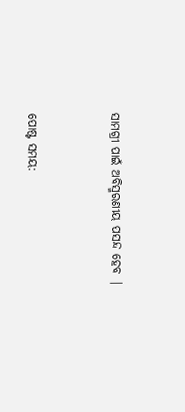ସାମଗ୍ରୀ ପାଇଁ ଅବିସ୍ମରଣୀୟ ପସନ୍ଦ ହେବ |


ପୋଷ୍ଟ ସମୟ: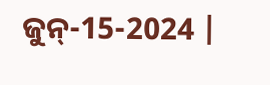ଜୁନ୍-15-2024 |